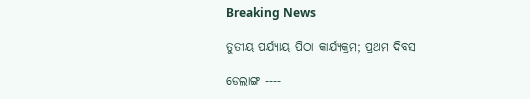Breaking News

ତୁତୀୟ ପର୍ଯ୍ୟାୟ ପିଠା କାର୍ଯ୍ୟକ୍ରମ; ପ୍ରଥମ ଦିବସ

ଡେଲାଙ୍ଗ ----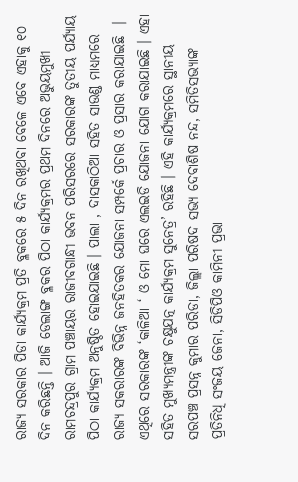ରାଜ୍ୟ ସରକାର ପିଡା କାର୍ଯ୍ୟକ୍ରମ ପ୍ରତି ବ୍ଳକରେ ୫ ଦିନ ରଖିଥବା ବେଳେ ଏବେ ଏହାକୁ ୧୦ ଦିନ କରିଛନ୍ତି । ଆଜି ଡେଲାଙ୍ଗ ବ୍ଳକର ପିଠା କାର୍ଯ୍ୟକ୍ରମର ପ୍ରଥମ ଦିନରେ ଅଭୁୟମୁଖୀ ରାମଚନ୍ଦ୍ରପୁର ଗ୍ରାମ ପଞ୍ଚାୟର ରାଜୀବଗାନ୍ଧୀ ଭବନ ପରିସରରେ ସରକାରଙ୍କ ତୁତୀୟ ପର୍ଯ୍ୟାୟ ପିଠା କାର୍ଯ୍ୟକ୍ରମ ଅନୁଷ୍ଠିତ ହୋଇଯାଇଛି । ପାଲା , ଦାସକାଠିଆ ସହିତ ସାଉଣ୍ଡ ମାଧ୍ୟମରେ ରାଜ୍ୟ ସକରାରଙ୍କ ବିଭିନ୍ନ ଜନହିତକର ଯୋଜନା ସମ୍ପର୍କେ ପ୍ରଚାର ଓ ପ୍ରସାର କରାଯାଇଛି  । ଏଥିରେ ସରକାରଙ୍କ ‘କାଳିଆ ‘ ଓ ମୋ ଘରେ ଏଲଇଡି ଯୋଜନା ଯୋଗ କରାଯାଇଛି । ଏହା ସହିତ ମୁଖ୍ୟମନ୍ତ୍ରୀଙ୍କ ଚକ୍ଷୁଯତ୍ନ କାର୍ଯ୍ୟକ୍ରମ ସୁନେତ୍ର’ ରହିଛି । ଏହି କାର୍ଯ୍ୟକ୍ରମରେ ସ୍ଥାନୀୟ ସରପଞ୍ଚ ପ୍ରସନ୍ନ କୁମାର ପରିଡା, ଜିଲ୍ଲା ପରିଷଦ ସଭ୍ୟ ଦେବାଶିଷ ନନ୍ଦ, ସମିତିସଭ୍ୟାଙ୍କ ପ୍ରତିନିଧି ସଂଜୟ ଜେନା, ସିଡିପିଓ କାମିନୀ ପ୍ରଭା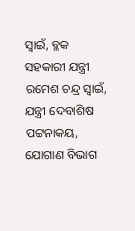ସ୍ୱାଇଁ, ବ୍ଳକ ସହକାରୀ ଯନ୍ତ୍ରୀ ରମେଶ ଚନ୍ଦ୍ର ସ୍ୱାଇଁ, ଯନ୍ତ୍ରୀ ଦେବାଶିଷ ପଟ୍ଟନାକୟ, ଯୋଗାଣ ବିଭାଗ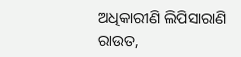ଅଧିକାରୀଣି ଲିପିସାରାଣି ରାଉତ,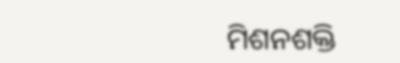ମିଶନଶକ୍ତି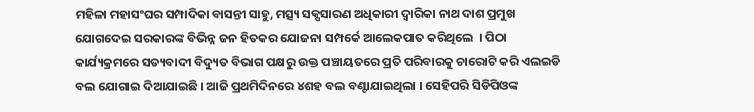ମହିଳା ମହାସଂଘର ସମ୍ପାଦିକା ବାସନ୍ତୀ ସାହୁ, ମତ୍ସ୍ୟ ସକ୍ପସାରଣ ଅଧିକାରୀ ଦ୍ୱାରିକା ନାଥ ଦାଶ ପ୍ରମୁଖ ଯୋଗଦେଇ ସରକାରଙ୍କ ବିଭିନ୍ନ ଜନ ହିତକର ଯୋଜନା ସମ୍ପର୍କେ ଆଲେକପାତ କରିଥିଲେ  । ପିଠା କାର୍ଯ୍ୟକ୍ରମରେ ସତ୍ୟବାଦୀ ବିଦ୍ୟୁତ ବିଭାଗ ପକ୍ଷରୁ ଉକ୍ତ ପଞ୍ଚାୟତରେ ପ୍ରତି ପରିବାରକୁ ଚାରୋଟି କରି ଏଲଇଡି ବଲ ଯୋଗାଇ ଦିଆଯାଇଛି । ଆଜି ପ୍ରଥମିଦିନରେ ୪ଶହ ବଲ ବଣ୍ଟାଯାଇଥିଲା । ସେହିପରି ସିଡିପିଓଙ୍କ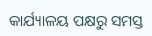କାର୍ଯ୍ୟାଳୟ ପକ୍ଷରୁ ସମସ୍ତ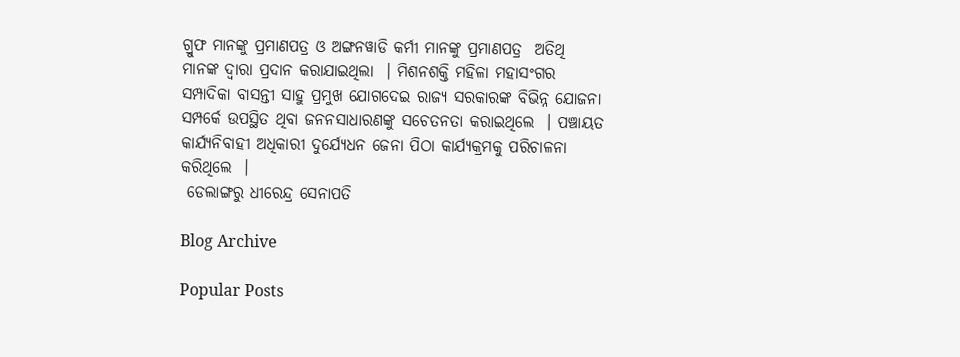ଗ୍ରୁଫ ମାନଙ୍କୁ ପ୍ରମାଣପତ୍ର ଓ ଅଙ୍ଗନୱାଡି କର୍ମୀ ମାନଙ୍କୁ ପ୍ରମାଣପତ୍ର  ଅତିଥି ମାନଙ୍କ ଦ୍ୱାରା ପ୍ରଦାନ କରାଯାଇଥିଲା  । ମିଶନଶକ୍ତି ମହିଳା ମହାସଂଗର ସମ୍ପାଦିକା ବାସନ୍ତୀ ସାହୁ ପ୍ରମୁଖ ଯୋଗଦେଇ ରାଜ୍ୟ ସରକାରଙ୍କ ବିଭିନ୍ନ ଯୋଜନା ସମ୍ପର୍କେ ଉପସ୍ଥିତ ଥିବା ଜନନସାଧାରଣଙ୍କୁ ସଚେତନତା କରାଇଥିଲେ  । ପଞ୍ଚାୟତ କାର୍ଯ୍ୟନିବାହୀ ଅଧିକାରୀ ଦୁର୍ଯ୍ୟେଧନ ଜେନା ପିଠା କାର୍ଯ୍ୟକ୍ରମକୁ ପରିଚାଳନା କରିଥିଲେ  ।
 ଡେଲାଙ୍ଗରୁ ଧୀରେନ୍ଦ୍ର ସେନାପତି

Blog Archive

Popular Posts